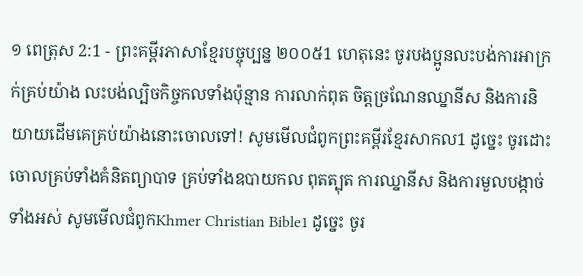១ ពេត្រុស 2:1 - ព្រះគម្ពីរភាសាខ្មែរបច្ចុប្បន្ន ២០០៥1 ហេតុនេះ ចូរបងប្អូនលះបង់ការអាក្រក់គ្រប់យ៉ាង លះបង់ល្បិចកិច្ចកលទាំងប៉ុន្មាន ការលាក់ពុត ចិត្តច្រណែនឈ្នានីស និងការនិយាយដើមគេគ្រប់យ៉ាងនោះចោលទៅ! សូមមើលជំពូកព្រះគម្ពីរខ្មែរសាកល1 ដូច្នេះ ចូរដោះចោលគ្រប់ទាំងគំនិតព្យាបាទ គ្រប់ទាំងឧបាយកល ពុតត្បុត ការឈ្នានីស និងការមួលបង្កាច់ទាំងអស់ សូមមើលជំពូកKhmer Christian Bible1 ដូច្នេះ ចូរ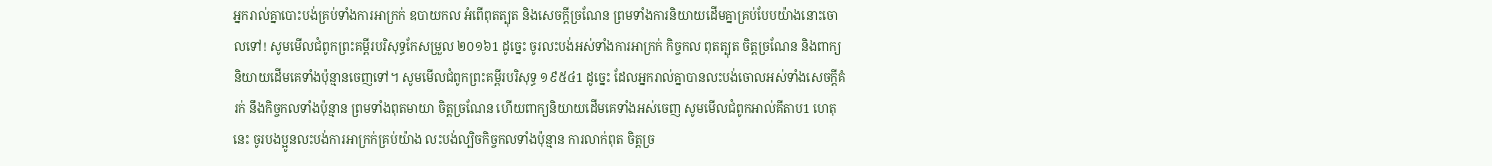អ្នករាល់គ្នាបោះបង់គ្រប់ទាំងការអាក្រក់ ឧបាយកល អំពើពុតត្បុត និងសេចក្ដីច្រណែន ព្រមទាំងការនិយាយដើមគ្នាគ្រប់បែបយ៉ាងនោះចោលទៅ! សូមមើលជំពូកព្រះគម្ពីរបរិសុទ្ធកែសម្រួល ២០១៦1 ដូច្នេះ ចូរលះបង់អស់ទាំងការអាក្រក់ កិច្ចកល ពុតត្បុត ចិត្តច្រណែន និងពាក្យនិយាយដើមគេទាំងប៉ុន្មានចេញទៅ។ សូមមើលជំពូកព្រះគម្ពីរបរិសុទ្ធ ១៩៥៤1 ដូច្នេះ ដែលអ្នករាល់គ្នាបានលះបង់ចោលអស់ទាំងសេចក្ដីគំរក់ នឹងកិច្ចកលទាំងប៉ុន្មាន ព្រមទាំងពុតមាយា ចិត្តច្រណែន ហើយពាក្យនិយាយដើមគេទាំងអស់ចេញ សូមមើលជំពូកអាល់គីតាប1 ហេតុនេះ ចូរបងប្អូនលះបង់ការអាក្រក់គ្រប់យ៉ាង លះបង់ល្បិចកិច្ចកលទាំងប៉ុន្មាន ការលាក់ពុត ចិត្ដច្រ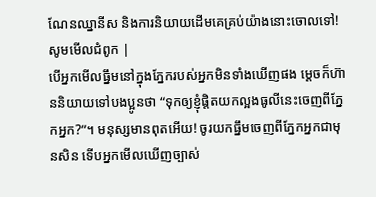ណែនឈ្នានីស និងការនិយាយដើមគេគ្រប់យ៉ាងនោះចោលទៅ! សូមមើលជំពូក |
បើអ្នកមើលធ្នឹមនៅក្នុងភ្នែករបស់អ្នកមិនទាំងឃើញផង ម្ដេចក៏ហ៊ាននិយាយទៅបងប្អូនថា “ទុកឲ្យខ្ញុំផ្ដិតយកល្អងធូលីនេះចេញពីភ្នែកអ្នក?”។ មនុស្សមានពុតអើយ! ចូរយកធ្នឹមចេញពីភ្នែកអ្នកជាមុនសិន ទើបអ្នកមើលឃើញច្បាស់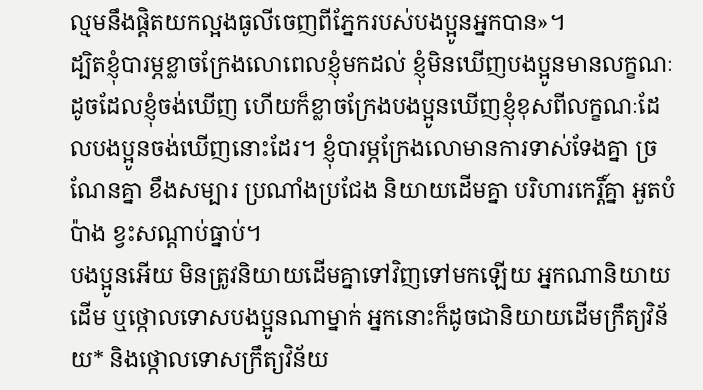ល្មមនឹងផ្ដិតយកល្អងធូលីចេញពីភ្នែករបស់បងប្អូនអ្នកបាន»។
ដ្បិតខ្ញុំបារម្ភខ្លាចក្រែងលោពេលខ្ញុំមកដល់ ខ្ញុំមិនឃើញបងប្អូនមានលក្ខណៈដូចដែលខ្ញុំចង់ឃើញ ហើយក៏ខ្លាចក្រែងបងប្អូនឃើញខ្ញុំខុសពីលក្ខណៈដែលបងប្អូនចង់ឃើញនោះដែរ។ ខ្ញុំបារម្ភក្រែងលោមានការទាស់ទែងគ្នា ច្រណែនគ្នា ខឹងសម្បារ ប្រណាំងប្រជែង និយាយដើមគ្នា បរិហារកេរ្តិ៍គ្នា អួតបំប៉ាង ខ្វះសណ្ដាប់ធ្នាប់។
បងប្អូនអើយ មិនត្រូវនិយាយដើមគ្នាទៅវិញទៅមកឡើយ អ្នកណានិយាយដើម ឬថ្កោលទោសបងប្អូនណាម្នាក់ អ្នកនោះក៏ដូចជានិយាយដើមក្រឹត្យវិន័យ* និងថ្កោលទោសក្រឹត្យវិន័យ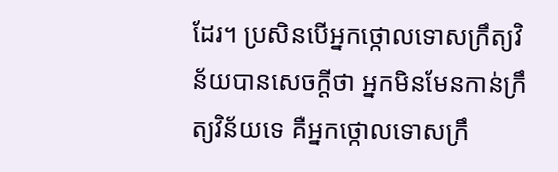ដែរ។ ប្រសិនបើអ្នកថ្កោលទោសក្រឹត្យវិន័យបានសេចក្ដីថា អ្នកមិនមែនកាន់ក្រឹត្យវិន័យទេ គឺអ្នកថ្កោលទោសក្រឹ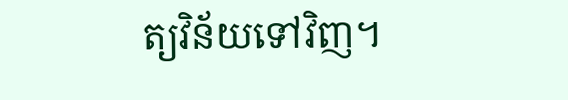ត្យវិន័យទៅវិញ។